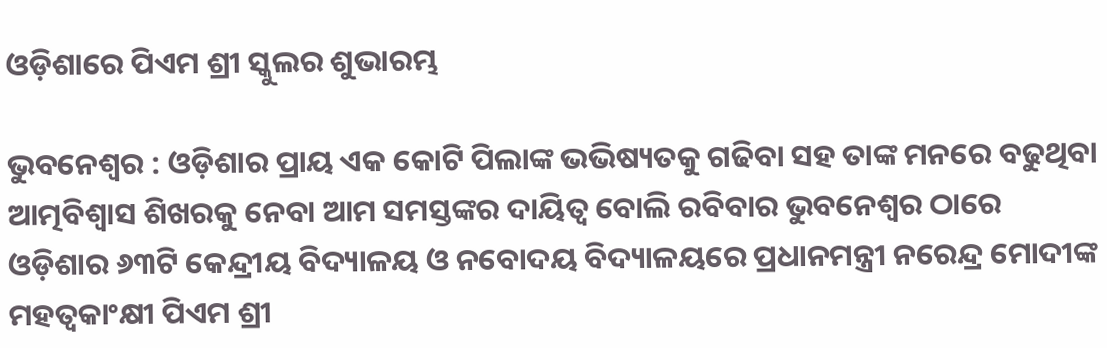ଓଡ଼ିଶାରେ ପିଏମ ଶ୍ରୀ ସ୍କୁଲର ଶୁଭାରମ୍ଭ

ଭୁବନେଶ୍ୱର : ଓଡ଼ିଶାର ପ୍ରାୟ ଏକ କୋଟି ପିଲାଙ୍କ ଭଭିଷ୍ୟତକୁ ଗଢିବା ସହ ତାଙ୍କ ମନରେ ବଢୁଥିବା ଆତ୍ମବିଶ୍ୱାସ ଶିଖରକୁ ନେବା ଆମ ସମସ୍ତଙ୍କର ଦାୟିତ୍ୱ ବୋଲି ରବିବାର ଭୁବନେଶ୍ୱର ଠାରେ ଓଡ଼ିଶାର ୬୩ଟି କେନ୍ଦ୍ରୀୟ ବିଦ୍ୟାଳୟ ଓ ନବୋଦୟ ବିଦ୍ୟାଳୟରେ ପ୍ରଧାନମନ୍ତ୍ରୀ ନରେନ୍ଦ୍ର ମୋଦୀଙ୍କ ମହତ୍ୱକାଂକ୍ଷୀ ପିଏମ ଶ୍ରୀ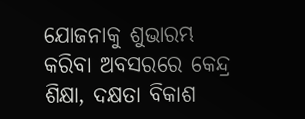ଯୋଜନାକୁ ଶୁଭାରମ୍ଭ କରିବା ଅବସରରେ କେନ୍ଦ୍ର ଶିକ୍ଷା, ଦକ୍ଷତା ବିକାଶ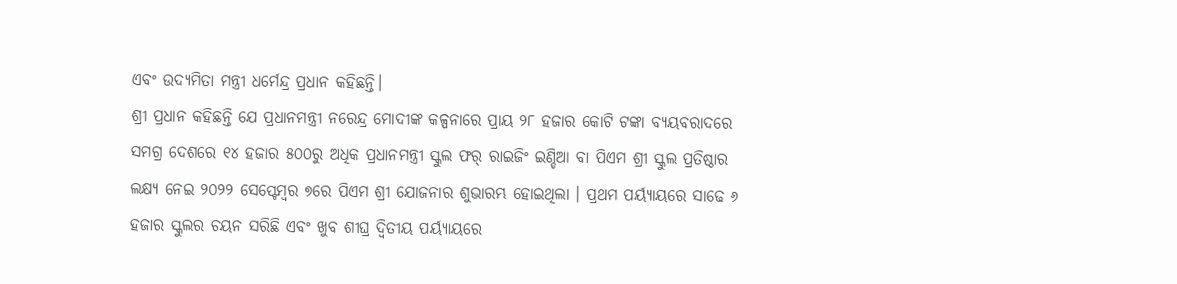ଏବଂ ଉଦ୍ୟମିତା ମନ୍ତ୍ରୀ ଧର୍ମେନ୍ଦ୍ର ପ୍ରଧାନ କହିଛନ୍ତି।
ଶ୍ରୀ ପ୍ରଧାନ କହିଛନ୍ତି ଯେ ପ୍ରଧାନମନ୍ତ୍ରୀ ନରେନ୍ଦ୍ର ମୋଦୀଙ୍କ କଳ୍ପନାରେ ପ୍ରାୟ ୨୮ ହଜାର କୋଟି ଟଙ୍କା ବ୍ୟୟବରାଦରେ ସମଗ୍ର ଦେଶରେ ୧୪ ହଜାର ୫୦୦ରୁ ଅଧିକ ପ୍ରଧାନମନ୍ତ୍ରୀ ସ୍କୁଲ ଫର୍ ରାଇଜିଂ ଇଣ୍ଡିଆ ବା ପିଏମ ଶ୍ରୀ ସ୍କୁଲ ପ୍ରତିଷ୍ଠାର ଲକ୍ଷ୍ୟ ନେଇ ୨୦୨୨ ସେପ୍ଟେମ୍ବର ୭ରେ ପିଏମ ଶ୍ରୀ ଯୋଜନାର ଶୁଭାରମ୍ଭ ହୋଇଥିଲା । ପ୍ରଥମ ପର୍ୟ୍ୟାୟରେ ସାଢେ ୬ ହଜାର ସ୍କୁଲର ଚୟନ ସରିଛି ଏବଂ ଖୁବ ଶୀଘ୍ର ଦ୍ୱିତୀୟ ପର୍ୟ୍ୟାୟରେ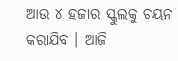ଆଉ ୪ ହଜାର ସ୍କୁଲକୁ ଚୟନ କରାଯିବ । ଆଜି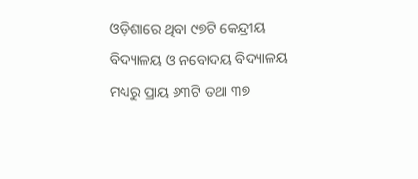ଓଡ଼ିଶାରେ ଥିବା ୯୭ଟି କେନ୍ଦ୍ରୀୟ ବିଦ୍ୟାଳୟ ଓ ନବୋଦୟ ବିଦ୍ୟାଳୟ ମଧ୍ୟରୁ ପ୍ରାୟ ୬୩ଟି ତଥା ୩୭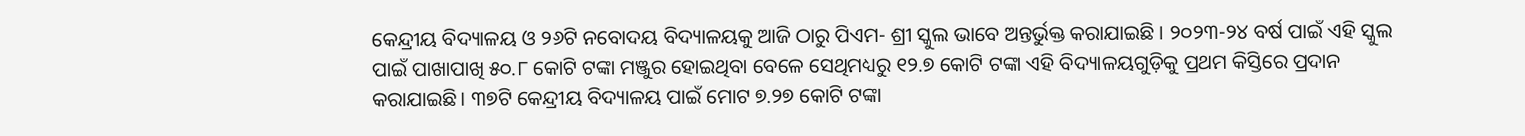କେନ୍ଦ୍ରୀୟ ବିଦ୍ୟାଳୟ ଓ ୨୬ଟି ନବୋଦୟ ବିଦ୍ୟାଳୟକୁ ଆଜି ଠାରୁ ପିଏମ- ଶ୍ରୀ ସ୍କୁଲ ଭାବେ ଅନ୍ତର୍ଭୁକ୍ତ କରାଯାଇଛି । ୨୦୨୩-୨୪ ବର୍ଷ ପାଇଁ ଏହି ସ୍କୁଲ ପାଇଁ ପାଖାପାଖି ୫୦.୮ କୋଟି ଟଙ୍କା ମଞ୍ଜୁର ହୋଇଥିବା ବେଳେ ସେଥିମଧ୍ୟରୁ ୧୨.୭ କୋଟି ଟଙ୍କା ଏହି ବିଦ୍ୟାଳୟଗୁଡ଼ିକୁ ପ୍ରଥମ କିସ୍ତିରେ ପ୍ରଦାନ କରାଯାଇଛି। ୩୭ଟି କେନ୍ଦ୍ରୀୟ ବିଦ୍ୟାଳୟ ପାଇଁ ମୋଟ ୭.୨୭ କୋଟି ଟଙ୍କା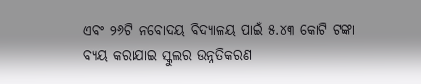ଏବଂ ୨୬ଟି ନବୋଦୟ ବିଦ୍ୟାଳୟ ପାଇଁ ୫.୪୩ କୋଟି ଟଙ୍କା ବ୍ୟୟ କରାଯାଇ ସ୍କୁଲର ଉନ୍ନତିକରଣ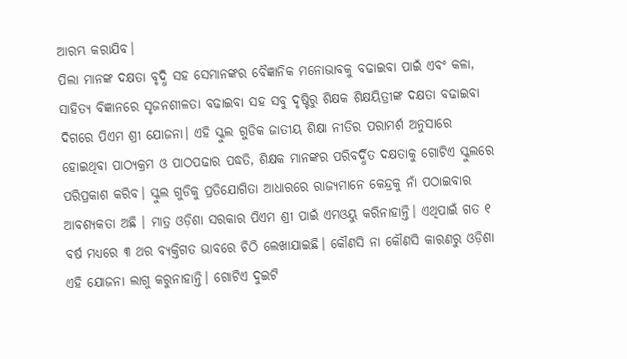ଆରମ୍ଭ କରାଯିବ।
ପିଲା ମାନଙ୍କ ଦକ୍ଷତା ବୃଦ୍ଧି ସହ ସେମାନଙ୍କର ବୈଜ୍ଞାନିକ ମନୋଭାବକୁ ବଢାଇବା ପାଇଁ ଏବଂ କଳା, ସାହିତ୍ୟ ବିଜ୍ଞାନରେ ସୃଜନଶୀଳତା ବଢାଇବା ସହ ସବୁ ଦୃଷ୍ଟିରୁ ଶିକ୍ଷକ ଶିକ୍ଷୟିତ୍ରୀଙ୍କ ଦକ୍ଷତା ବଢାଇବା ଦିଗରେ ପିଏମ ଶ୍ରୀ ଯୋଜନା। ଏହି ସ୍କୁଲ ଗୁଡିକ ଜାତୀୟ ଶିକ୍ଷା ନୀତିର ପରାମର୍ଶ ଅନୁସାରେ ହୋଇଥିବା ପାଠ୍ୟକ୍ରମ ଓ ପାଠପଢାର ପଦ୍ଧତି, ଶିକ୍ଷକ ମାନଙ୍କର ପରିବର୍ଦ୍ଧିତ ଦକ୍ଷତାକୁ ଗୋଟିଏ ସ୍କୁଲରେ ପରିପ୍ରକାଶ କରିବ। ସ୍କୁଲ ଗୁଡିକୁ ପ୍ରତିଯୋଗିତା ଆଧାରରେ ରାଜ୍ୟମାନେ କେନ୍ଦ୍ରକୁ ନାଁ ପଠାଇବାର ଆବଶ୍ୟକତା ଅଛି । ମାତ୍ର ଓଡ଼ିଶା ସରକାର ପିଏମ ଶ୍ରୀ ପାଇଁ ଏମଓୟୁ କରିନାହାନ୍ତି। ଏଥିପାଇଁ ଗତ ୧ ବର୍ଷ ମଧ୍ୟରେ ୩ ଥର ବ୍ୟକ୍ତିଗତ ଭାବରେ ଚିଠି ଲେଖାଯାଇଛି। କୌଣସି ନା କୌଣସି କାରଣରୁ ଓଡ଼ିଶା ଏହି ଯୋଜନା ଲାଗୁ କରୁନାହାନ୍ତି। ଗୋଟିଏ ଦୁଇଟି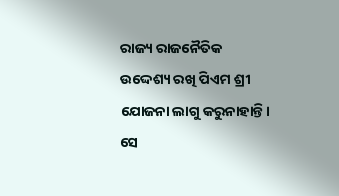ରାଜ୍ୟ ରାଜନୈତିକ ଉଦ୍ଦେଶ୍ୟ ରଖି ପିଏମ ଶ୍ରୀ ଯୋଜନା ଲାଗୁ କରୁନାହାନ୍ତି। ସେ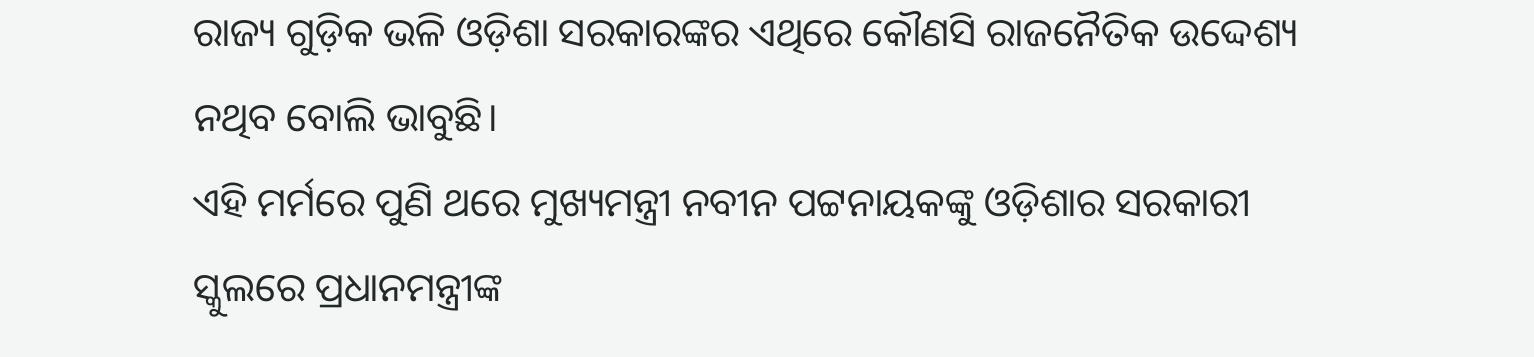ରାଜ୍ୟ ଗୁଡ଼ିକ ଭଳି ଓଡ଼ିଶା ସରକାରଙ୍କର ଏଥିରେ କୌଣସି ରାଜନୈତିକ ଉଦ୍ଦେଶ୍ୟ ନଥିବ ବୋଲି ଭାବୁଛି।
ଏହି ମର୍ମରେ ପୁଣି ଥରେ ମୁଖ୍ୟମନ୍ତ୍ରୀ ନବୀନ ପଟ୍ଟନାୟକଙ୍କୁ ଓଡ଼ିଶାର ସରକାରୀ ସ୍କୁଲରେ ପ୍ରଧାନମନ୍ତ୍ରୀଙ୍କ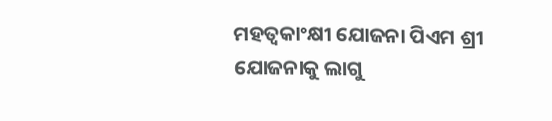ମହତ୍ୱକାଂକ୍ଷୀ ଯୋଜନା ପିଏମ ଶ୍ରୀ ଯୋଜନାକୁ ଲାଗୁ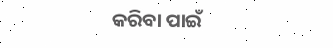କରିବା ପାଇଁ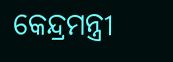କେନ୍ଦ୍ରମନ୍ତ୍ରୀ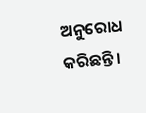ଅନୁରୋଧ କରିଛନ୍ତି।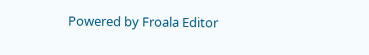Powered by Froala Editor